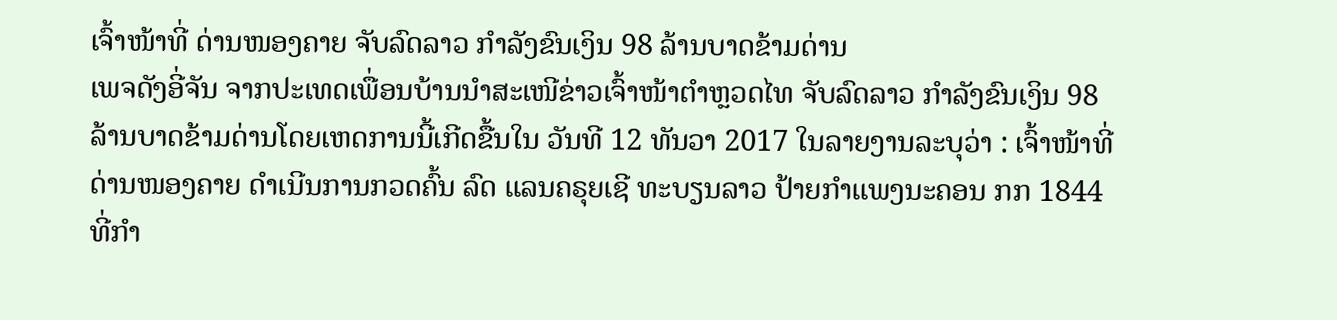ເຈົ້າໜ້າທີ່ ດ່ານໜອງຄາຍ ຈັບລົດລາວ ກຳລັງຂົນເງິນ 98 ລ້ານບາດຂ້າມດ່ານ
ເພຈດັງອີ່ຈັນ ຈາກປະເທດເພື່ອນບ້ານນໍາສະເໜີຂ່າວເຈົ້າໜ້າຕໍາຫຼວດໄທ ຈັບລົດລາວ ກຳລັງຂົນເງິນ 98 ລ້ານບາດຂ້າມດ່ານໂດຍເຫດການນີ້ເກີດຂື້ນໃນ ວັນທີ 12 ທັນວາ 2017 ໃນລາຍງານລະບຸວ່າ : ເຈົ້າໜ້າທີ່ ດ່ານໜອງຄາຍ ດໍາເນີນການກວດຄົ້ນ ລົດ ແລນຄຣຸຍເຊີ ທະບຽນລາວ ປ້າຍກຳແພງນະຄອນ ກກ 1844 ທີ່ກຳ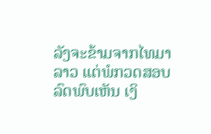ລັງຈະຂ້າມຈາກໄທມາລາວ ແຕ່ພໍກວດສອບລົດພົບເຫັນ ເງິ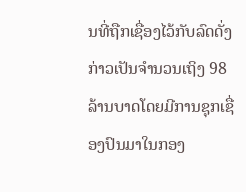ນທີ່ຖືກເຊື່ອງໄວ້ກັບລົດດັ່ງກ່າວເປັນຈຳນວນເຖິງ 98 ລ້ານບາດໂດຍມີການຊຸກເຊື່ອງປົນມາໃນກອງ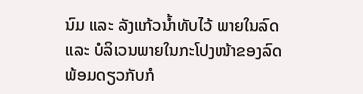ນົມ ແລະ ລັງແກ້ວນໍ້າທັບໄວ້ ພາຍໃນລົດ ແລະ ບໍລິເວນພາຍໃນກະໂປງໜ້າຂອງລົດ ພ້ອມດຽວກັບກໍ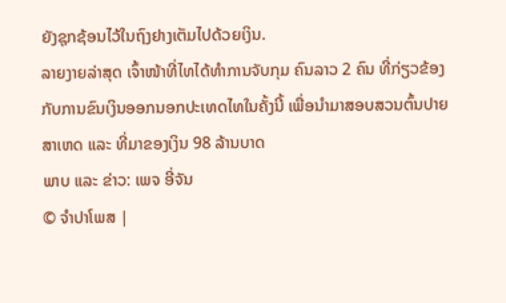ຍັງຊຸກຊ້ອນໄວ້ໃນຖົງຢາງເຕັມໄປດ້ວຍເງິນ.
ລາຍງາຍລ່າສຸດ ເຈົ້າໜ້າທີ່ໄທໄດ້ທໍາການຈັບກຸມ ຄົນລາວ 2 ຄົນ ທີ່ກ່ຽວຂ້ອງກັບການຂົນເງິນອອກນອກປະເທດໄທໃນຄັ້ງນີ້ ເພື່ອນໍາມາສອບສວນຕົ້ນປາຍສາເຫດ ແລະ ທີ່ມາຂອງເງິນ 98 ລ້ານບາດ
ພາບ ແລະ ຂ່າວ: ເພຈ ອີ່ຈັນ
© ຈໍາປາໂພສ |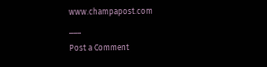www.champapost.com
___
Post a Comment